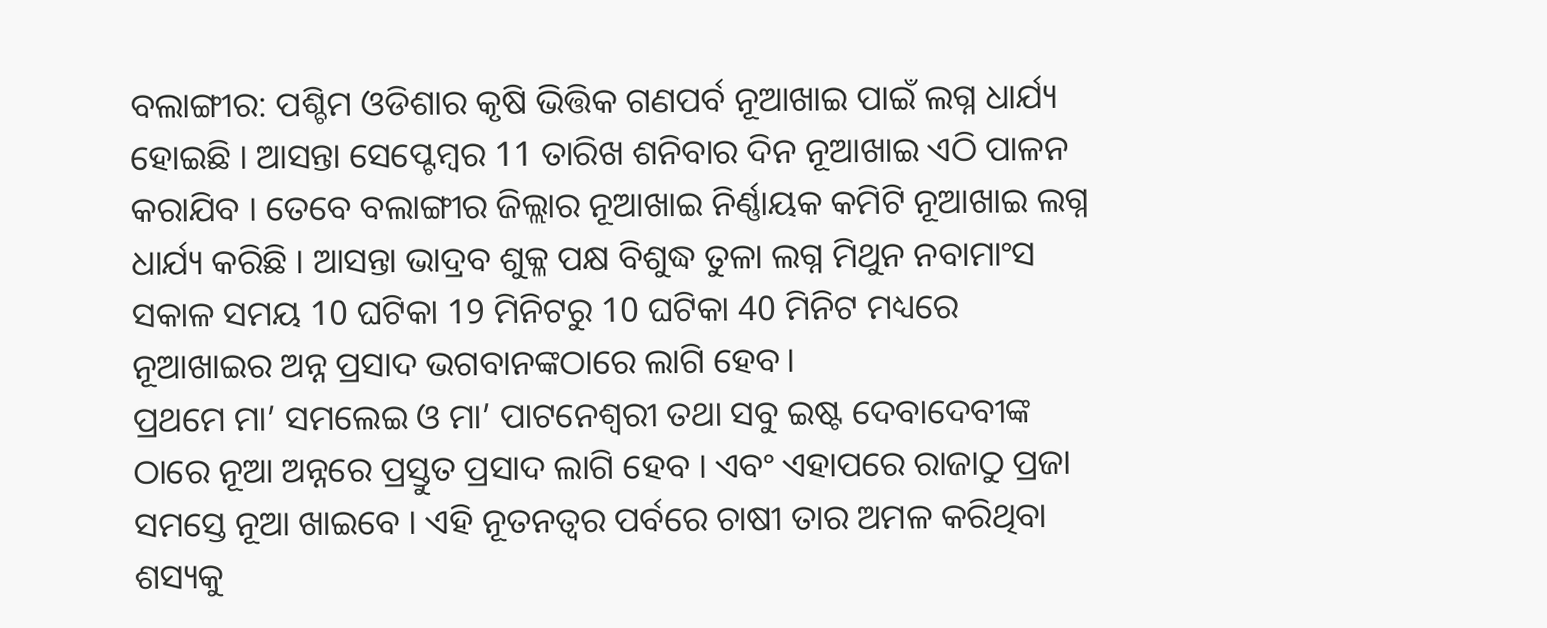ବଲାଙ୍ଗୀର: ପଶ୍ଚିମ ଓଡିଶାର କୃଷି ଭିତ୍ତିକ ଗଣପର୍ବ ନୂଆଖାଇ ପାଇଁ ଲଗ୍ନ ଧାର୍ଯ୍ୟ ହୋଇଛି । ଆସନ୍ତା ସେପ୍ଟେମ୍ବର 11 ତାରିଖ ଶନିବାର ଦିନ ନୂଆଖାଇ ଏଠି ପାଳନ କରାଯିବ । ତେବେ ବଲାଙ୍ଗୀର ଜିଲ୍ଲାର ନୂଆଖାଇ ନିର୍ଣ୍ଣାୟକ କମିଟି ନୂଆଖାଇ ଲଗ୍ନ ଧାର୍ଯ୍ୟ କରିଛି । ଆସନ୍ତା ଭାଦ୍ରବ ଶୁକ୍ଳ ପକ୍ଷ ବିଶୁଦ୍ଧ ତୁଳା ଲଗ୍ନ ମିଥୁନ ନବାମାଂସ ସକାଳ ସମୟ 10 ଘଟିକା 19 ମିନିଟରୁ 10 ଘଟିକା 40 ମିନିଟ ମଧ୍ୟରେ ନୂଆଖାଇର ଅନ୍ନ ପ୍ରସାଦ ଭଗବାନଙ୍କଠାରେ ଲାଗି ହେବ।
ପ୍ରଥମେ ମା’ ସମଲେଇ ଓ ମା’ ପାଟନେଶ୍ୱରୀ ତଥା ସବୁ ଇଷ୍ଟ ଦେବାଦେବୀଙ୍କ ଠାରେ ନୂଆ ଅନ୍ନରେ ପ୍ରସ୍ତୁତ ପ୍ରସାଦ ଲାଗି ହେବ । ଏବଂ ଏହାପରେ ରାଜାଠୁ ପ୍ରଜା ସମସ୍ତେ ନୂଆ ଖାଇବେ । ଏହି ନୂତନତ୍ଵର ପର୍ବରେ ଚାଷୀ ତାର ଅମଳ କରିଥିବା ଶସ୍ୟକୁ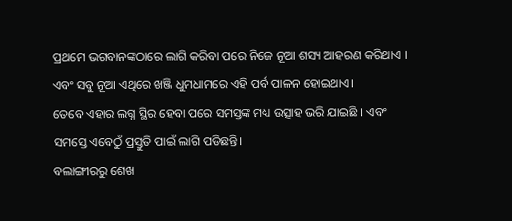ପ୍ରଥମେ ଭଗବାନଙ୍କଠାରେ ଲାଗି କରିବା ପରେ ନିଜେ ନୂଆ ଶସ୍ୟ ଆହରଣ କରିଥାଏ । ଏବଂ ସବୁ ନୂଆ ଏଥିରେ ଖଞ୍ଜି ଧୁମଧାମରେ ଏହି ପର୍ବ ପାଳନ ହୋଇଥାଏ।
ତେବେ ଏହାର ଲଗ୍ନ ସ୍ଥିର ହେବା ପରେ ସମସ୍ତଙ୍କ ମଧ୍ୟ ଉତ୍ସାହ ଭରି ଯାଇଛି । ଏବଂ ସମସ୍ତେ ଏବେଠୁଁ ପ୍ରସ୍ତୁତି ପାଇଁ ଲାଗି ପଡିଛନ୍ତି।
ବଲାଙ୍ଗୀରରୁ ଶେଖ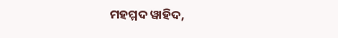ମହମ୍ମଦ ୱାହିଦ,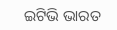ଇଟିଭି ଭାରତ